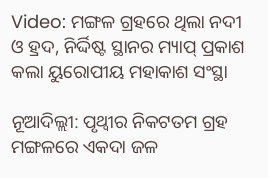Video: ମଙ୍ଗଳ ଗ୍ରହରେ ଥିଲା ନଦୀ ଓ ହ୍ରଦ, ନିର୍ଦ୍ଦିଷ୍ଟ ସ୍ଥାନର ମ୍ୟାପ୍ ପ୍ରକାଶ କଲା ୟୁରୋପୀୟ ମହାକାଶ ସଂସ୍ଥା

ନୂଆଦିଲ୍ଲୀ: ପୃଥ୍ବୀର ନିକଟତମ ଗ୍ରହ ମଙ୍ଗଳରେ ଏକଦା ଜଳ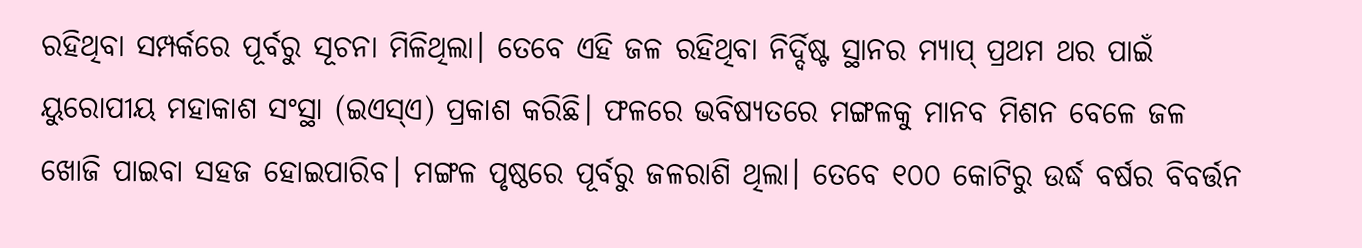ରହିଥିବା ସମ୍ପର୍କରେ ପୂର୍ବରୁ ସୂଚନା ମିଳିଥିଲା। ତେବେ ଏହି ଜଳ ରହିଥିବା ନିର୍ଦ୍ଦିଷ୍ଟ ସ୍ଥାନର ମ୍ୟାପ୍ ପ୍ରଥମ ଥର ପାଇଁ ୟୁରୋପୀୟ ମହାକାଶ ସଂସ୍ଥା (ଇଏସ୍ଏ) ପ୍ରକାଶ କରିଛି। ଫଳରେ ଭବିଷ୍ୟତରେ ମଙ୍ଗଳକୁ ମାନବ ମିଶନ ବେଳେ ଜଳ ଖୋଜି ପାଇବା ସହଜ ହୋଇପାରିବ। ମଙ୍ଗଳ ପୃଷ୍ଠରେ ପୂର୍ବରୁ ଜଳରାଶି ଥିଲା। ତେବେ ୧୦୦ କୋଟିରୁ ଉର୍ଦ୍ଧ ବର୍ଷର ବିବର୍ତ୍ତନ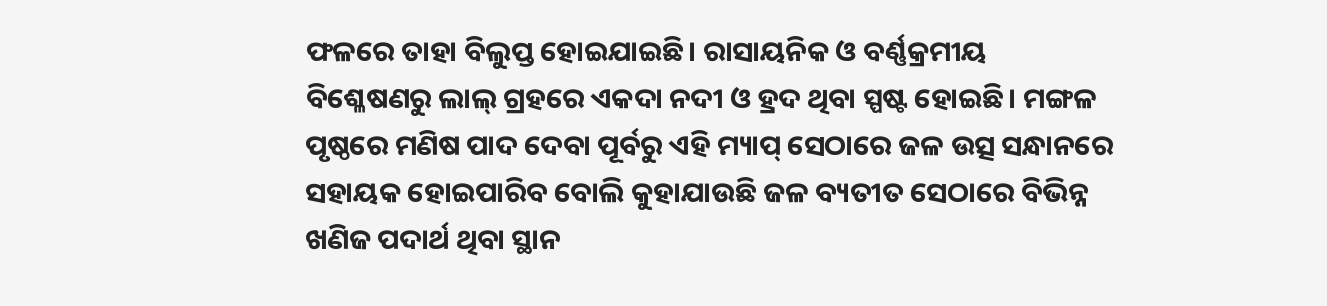ଫଳରେ ତାହା ବିଲୁପ୍ତ ହୋଇଯାଇଛି। ରାସାୟନିକ ଓ ବର୍ଣ୍ଣକ୍ରମୀୟ ବିଶ୍ଳେଷଣରୁ ଲାଲ୍ ଗ୍ରହରେ ଏକଦା ନଦୀ ଓ ହ୍ରଦ ଥିବା ସ୍ପଷ୍ଟ ହୋଇଛି। ମଙ୍ଗଳ ପୃଷ୍ଠରେ ମଣିଷ ପାଦ ଦେବା ପୂର୍ବରୁ ଏହି ମ୍ୟାପ୍ ସେଠାରେ ଜଳ ଉତ୍ସ ସନ୍ଧାନରେ ସହାୟକ ହୋଇପାରିବ ବୋଲି କୁହାଯାଉଛି ଜଳ ବ୍ୟତୀତ ସେଠାରେ ବିଭିନ୍ନ ଖଣିଜ ପଦାର୍ଥ ଥିବା ସ୍ଥାନ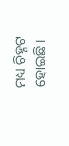ମଧ୍ୟ ଚିହ୍ନଟ ହୋଇଛି।